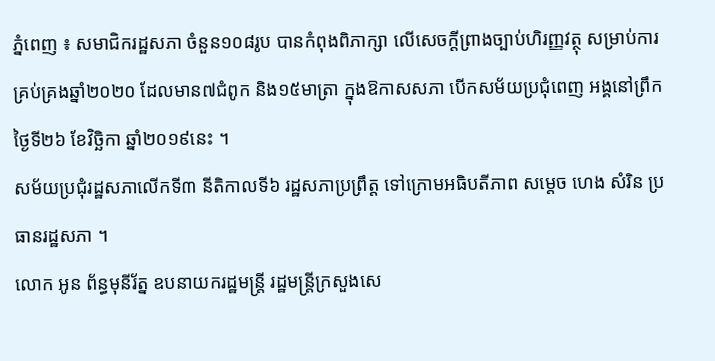ភ្នំពេញ ៖ សមាជិករដ្ឋសភា ចំនួន១០៨រូប បានកំពុងពិភាក្សា លើសេចក្តីព្រាងច្បាប់ហិរញ្ញវត្ថុ សម្រាប់ការគ្រប់គ្រងឆ្នាំ២០២០ ដែលមាន៧ជំពូក និង១៥មាត្រា ក្នុងឱកាសសភា បើកសម័យប្រជុំពេញ អង្គនៅព្រឹកថ្ងៃទី២៦ ខែវិច្ឆិកា ឆ្នាំ២០១៩នេះ ។
សម័យប្រជុំរដ្ឋសភាលើកទី៣ នីតិកាលទី៦ រដ្ឋសភាប្រព្រឹត្ត ទៅក្រោមអធិបតីភាព សម្តេច ហេង សំរិន ប្រធានរដ្ឋសភា ។
លោក អូន ព័ន្ធមុនីរ័ត្ន ឧបនាយករដ្ឋមន្ត្រី រដ្ឋមន្ត្រីក្រសួងសេ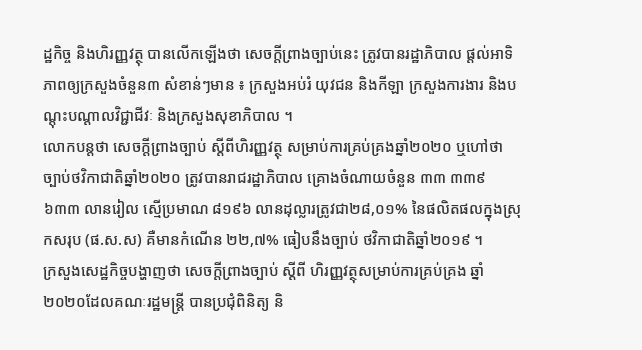ដ្ឋកិច្ច និងហិរញ្ញវត្ថុ បានលើកឡើងថា សេចក្តីព្រាងច្បាប់នេះ ត្រូវបានរដ្ឋាភិបាល ផ្តល់អាទិភាពឲ្យក្រសួងចំនួន៣ សំខាន់ៗមាន ៖ ក្រសួងអប់រំ យុវជន និងកីឡា ក្រសួងការងារ និងបណ្តុះបណ្តាលវិជ្ជាជីវៈ និងក្រសួងសុខាភិបាល ។
លោកបន្តថា សេចក្តីព្រាងច្បាប់ ស្តីពីហិរញ្ញវត្ថុ សម្រាប់ការគ្រប់គ្រងឆ្នាំ២០២០ ឬហៅថា ច្បាប់ថវិកាជាតិឆ្នាំ២០២០ ត្រូវបានរាជរដ្ឋាភិបាល គ្រោងចំណាយចំនួន ៣៣ ៣៣៩ ៦៣៣ លានរៀល ស្មើប្រមាណ ៨១៩៦ លានដុល្លារត្រូវជា២៨,០១% នៃផលិតផលក្នុងស្រុកសរុប (ផ.ស.ស) គឺមានកំណើន ២២,៧% ធៀបនឹងច្បាប់ ថវិកាជាតិឆ្នាំ២០១៩ ។
ក្រសួងសេដ្ឋកិច្ចបង្ហាញថា សេចក្តីព្រាងច្បាប់ ស្តីពី ហិរញ្ញវត្ថុសម្រាប់ការគ្រប់គ្រង ឆ្នាំ២០២០ដែលគណៈរដ្ឋមន្ត្រី បានប្រជុំពិនិត្យ និ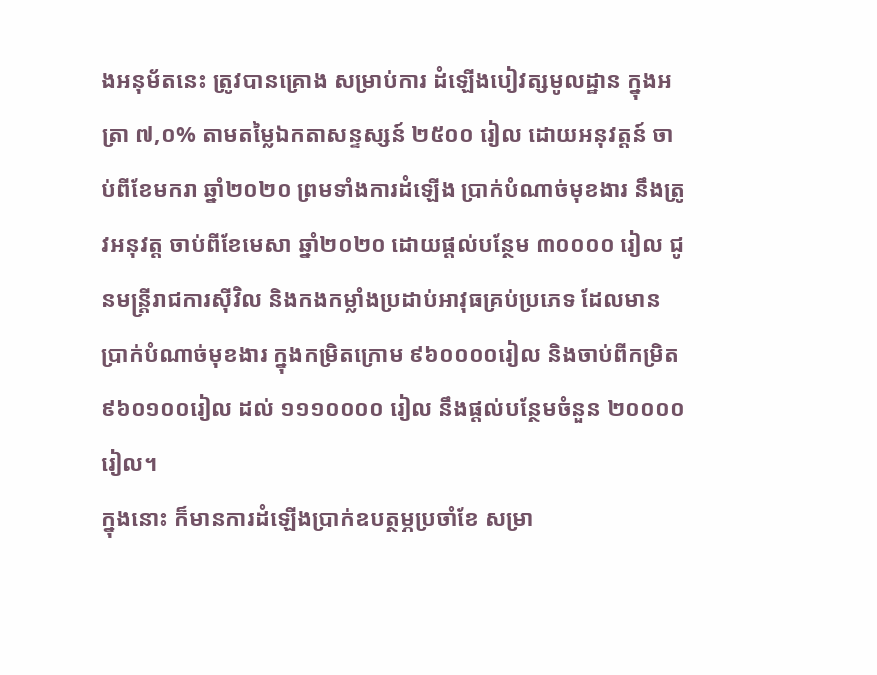ងអនុម័តនេះ ត្រូវបានគ្រោង សម្រាប់ការ ដំឡើងបៀវត្សមូលដ្ឋាន ក្នុងអត្រា ៧,០% តាមតម្លៃឯកតាសន្ទស្សន៍ ២៥០០ រៀល ដោយអនុវត្តន៍ ចាប់ពីខែមករា ឆ្នាំ២០២០ ព្រមទាំងការដំឡើង ប្រាក់បំណាច់មុខងារ នឹងត្រូវអនុវត្ត ចាប់ពីខែមេសា ឆ្នាំ២០២០ ដោយផ្តល់បន្ថែម ៣០០០០ រៀល ជូនមន្ត្រីរាជការស៊ីវិល និងកងកម្លាំងប្រដាប់អាវុធគ្រប់ប្រភេទ ដែលមានប្រាក់បំណាច់មុខងារ ក្នុងកម្រិតក្រោម ៩៦០០០០រៀល និងចាប់ពីកម្រិត ៩៦០១០០រៀល ដល់ ១១១០០០០ រៀល នឹងផ្តល់បន្ថែមចំនួន ២០០០០រៀល។
ក្នុងនោះ ក៏មានការដំឡើងប្រាក់ឧបត្ថម្ភប្រចាំខែ សម្រា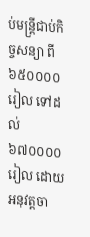ប់មន្ត្រីជាប់កិច្ចសន្យា ពី៦៥០០០០រៀល ទៅដល់៦៧០០០០រៀល ដោយអនុវត្តចា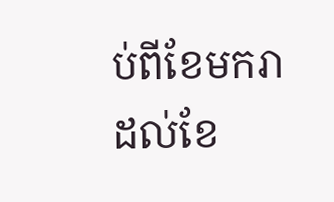ប់ពីខែមករា ដល់ខែ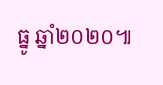ធ្នូ ឆ្នាំ២០២០៕